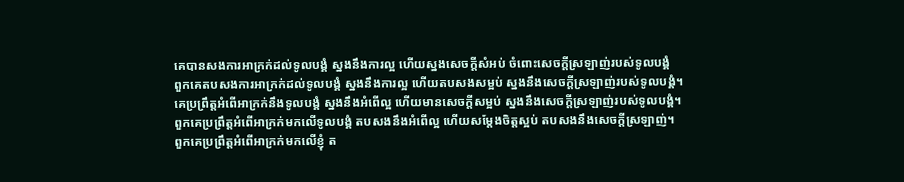គេបានសងការអាក្រក់ដល់ទូលបង្គំ ស្នងនឹងការល្អ ហើយស្នងសេចក្ដីសំអប់ ចំពោះសេចក្ដីស្រឡាញ់របស់ទូលបង្គំ
ពួកគេតបសងការអាក្រក់ដល់ទូលបង្គំ ស្នងនឹងការល្អ ហើយតបសងសម្អប់ ស្នងនឹងសេចក្ដីស្រឡាញ់របស់ទូលបង្គំ។
គេប្រព្រឹត្តអំពើអាក្រក់នឹងទូលបង្គំ ស្នងនឹងអំពើល្អ ហើយមានសេចក្ដីសម្អប់ ស្នងនឹងសេចក្ដីស្រឡាញ់របស់ទូលបង្គំ។
ពួកគេប្រព្រឹត្តអំពើអាក្រក់មកលើទូលបង្គំ តបសងនឹងអំពើល្អ ហើយសម្តែងចិត្តស្អប់ តបសងនឹងសេចក្ដីស្រឡាញ់។
ពួកគេប្រព្រឹត្តអំពើអាក្រក់មកលើខ្ញុំ ត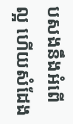បសងនឹងអំពើល្អ ហើយសំដែង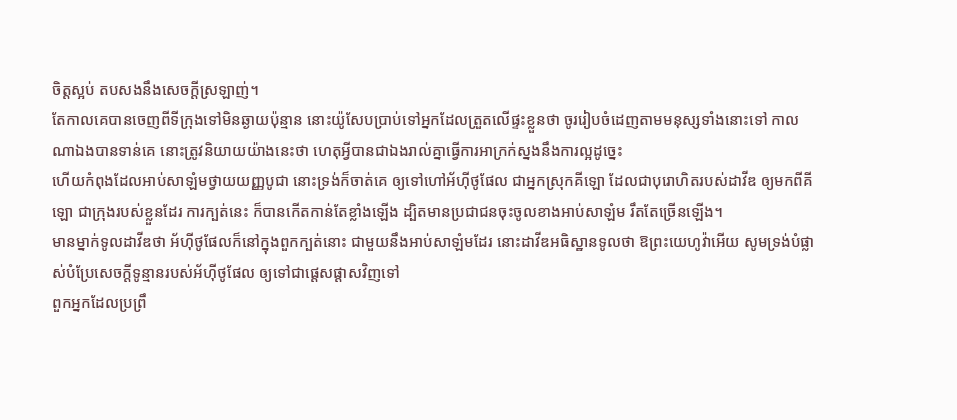ចិត្តស្អប់ តបសងនឹងសេចក្ដីស្រឡាញ់។
តែកាលគេបានចេញពីទីក្រុងទៅមិនឆ្ងាយប៉ុន្មាន នោះយ៉ូសែបប្រាប់ទៅអ្នកដែលត្រួតលើផ្ទះខ្លួនថា ចូររៀបចំដេញតាមមនុស្សទាំងនោះទៅ កាលណាឯងបានទាន់គេ នោះត្រូវនិយាយយ៉ាងនេះថា ហេតុអ្វីបានជាឯងរាល់គ្នាធ្វើការអាក្រក់ស្នងនឹងការល្អដូច្នេះ
ហើយកំពុងដែលអាប់សាឡំមថ្វាយយញ្ញបូជា នោះទ្រង់ក៏ចាត់គេ ឲ្យទៅហៅអ័ហ៊ីថូផែល ជាអ្នកស្រុកគីឡោ ដែលជាបុរោហិតរបស់ដាវីឌ ឲ្យមកពីគីឡោ ជាក្រុងរបស់ខ្លួនដែរ ការក្បត់នេះ ក៏បានកើតកាន់តែខ្លាំងឡើង ដ្បិតមានប្រជាជនចុះចូលខាងអាប់សាឡំម រឹតតែច្រើនឡើង។
មានម្នាក់ទូលដាវីឌថា អ័ហ៊ីថូផែលក៏នៅក្នុងពួកក្បត់នោះ ជាមួយនឹងអាប់សាឡំមដែរ នោះដាវីឌអធិស្ឋានទូលថា ឱព្រះយេហូវ៉ាអើយ សូមទ្រង់បំផ្លាស់បំប្រែសេចក្ដីទូន្មានរបស់អ័ហ៊ីថូផែល ឲ្យទៅជាផ្តេសផ្តាសវិញទៅ
ពួកអ្នកដែលប្រព្រឹ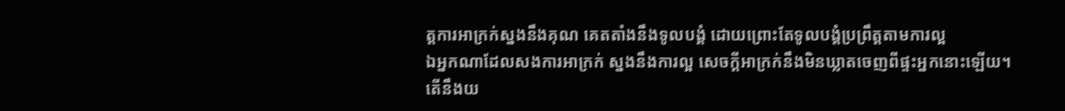ត្តការអាក្រក់ស្នងនឹងគុណ គេតតាំងនឹងទូលបង្គំ ដោយព្រោះតែទូលបង្គំប្រព្រឹត្តតាមការល្អ
ឯអ្នកណាដែលសងការអាក្រក់ ស្នងនឹងការល្អ សេចក្ដីអាក្រក់នឹងមិនឃ្លាតចេញពីផ្ទះអ្នកនោះឡើយ។
តើនឹងយ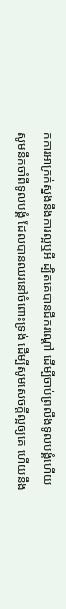កការអាក្រក់ស្នងនឹងការល្អឬអី ដ្បិតគេបានជីករណ្តៅ ដើម្បីចាប់ព្រលឹងទូលបង្គំហើយ សូមនឹកចាំពីទូលបង្គំ ដែលបានឈរនៅចំពោះទ្រង់ ដើម្បីសូមសេចក្ដីល្អឲ្យគេ ហើយនឹង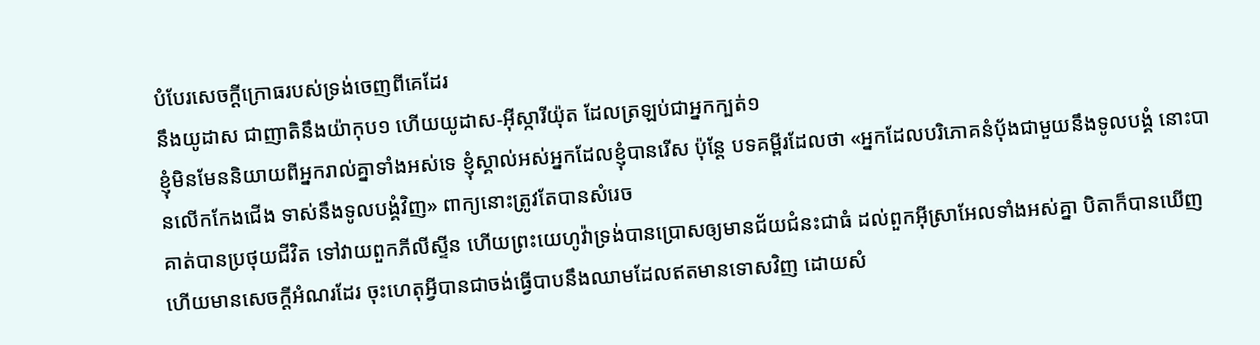បំបែរសេចក្ដីក្រោធរបស់ទ្រង់ចេញពីគេដែរ
នឹងយូដាស ជាញាតិនឹងយ៉ាកុប១ ហើយយូដាស-អ៊ីស្ការីយ៉ុត ដែលត្រឡប់ជាអ្នកក្បត់១
ខ្ញុំមិនមែននិយាយពីអ្នករាល់គ្នាទាំងអស់ទេ ខ្ញុំស្គាល់អស់អ្នកដែលខ្ញុំបានរើស ប៉ុន្តែ បទគម្ពីរដែលថា «អ្នកដែលបរិភោគនំបុ័ងជាមួយនឹងទូលបង្គំ នោះបានលើកកែងជើង ទាស់នឹងទូលបង្គំវិញ» ពាក្យនោះត្រូវតែបានសំរេច
គាត់បានប្រថុយជីវិត ទៅវាយពួកភីលីស្ទីន ហើយព្រះយេហូវ៉ាទ្រង់បានប្រោសឲ្យមានជ័យជំនះជាធំ ដល់ពួកអ៊ីស្រាអែលទាំងអស់គ្នា បិតាក៏បានឃើញ ហើយមានសេចក្ដីអំណរដែរ ចុះហេតុអ្វីបានជាចង់ធ្វើបាបនឹងឈាមដែលឥតមានទោសវិញ ដោយសំ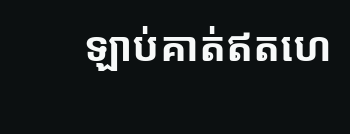ឡាប់គាត់ឥតហេ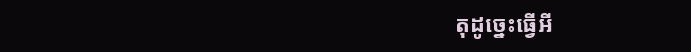តុដូច្នេះធ្វើអី